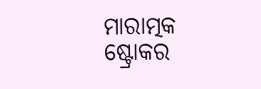ମାରାତ୍ମକ ଷ୍ଟ୍ରୋକର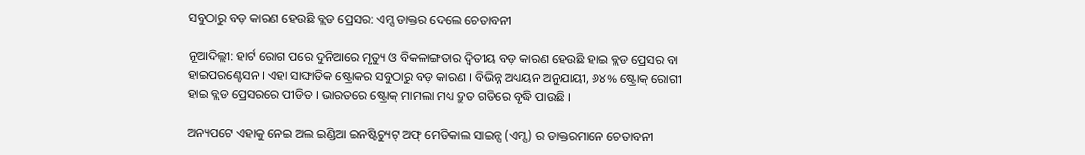ସବୁଠାରୁ ବଡ଼ କାରଣ ହେଉଛି ବ୍ଲଡ ପ୍ରେସର: ଏମ୍ସ ଡାକ୍ତର ଦେଲେ ଚେତାବନୀ

ନୂଆଦିଲ୍ଲୀ: ହାର୍ଟ ରୋଗ ପରେ ଦୁନିଆରେ ମୃତ୍ୟୁ ଓ ବିକଳାଙ୍ଗତାର ଦ୍ୱିତୀୟ ବଡ଼ କାରଣ ହେଉଛି ହାଇ ବ୍ଲଡ ପ୍ରେସର ବା ହାଇପରଣ୍ଟେସନ । ଏହା ସାଙ୍ଘାତିକ ଷ୍ଟ୍ରୋକର ସବୁଠାରୁ ବଡ଼ କାରଣ । ବିଭିନ୍ନ ଅଧ୍ୟୟନ ଅନୁଯାୟୀ, ୬୪% ଷ୍ଟ୍ରୋକ୍ ରୋଗୀ ହାଇ ବ୍ଲଡ ପ୍ରେସରରେ ପୀଡିତ । ଭାରତରେ ଷ୍ଟ୍ରୋକ୍ ମାମଲା ମଧ୍ୟ ଦ୍ରୁତ ଗତିରେ ବୃଦ୍ଧି ପାଉଛି ।

ଅନ୍ୟପଟେ ଏହାକୁ ନେଇ ଅଲ ଇଣ୍ଡିଆ ଇନଷ୍ଟିଚ୍ୟୁଟ୍ ଅଫ୍ ମେଡିକାଲ ସାଇନ୍ସ (ଏମ୍ସ) ର ଡାକ୍ତରମାନେ ଚେତାବନୀ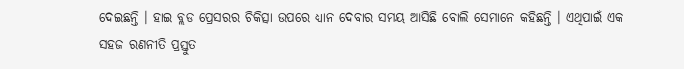ଦେଇଛନ୍ତି । ହାଇ ବ୍ଲଡ ପ୍ରେସରର ଚିକିତ୍ସା ଉପରେ ଧ୍ୟାନ ଦେବାର ସମୟ ଆସିଛି ବୋଲି ସେମାନେ କହିଛନ୍ତି । ଏଥିପାଇଁ ଏକ ସହଜ ରଣନୀତି ପ୍ରସ୍ତୁତ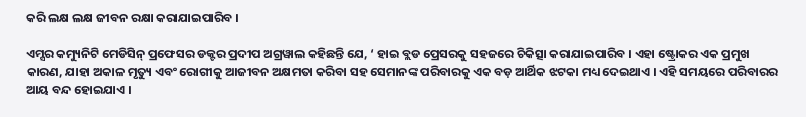କରି ଲକ୍ଷ ଲକ୍ଷ ଜୀବନ ରକ୍ଷା କରାଯାଇପାରିବ ।

ଏମ୍ସର କମ୍ୟୁନିଟି ମେଡିସିନ୍ ପ୍ରଫେସର ଡକ୍ଟର ପ୍ରଦୀପ ଅଗ୍ରୱାଲ କହିଛନ୍ତି ଯେ, ‘ ହାଇ ବ୍ଲଡ ପ୍ରେସରକୁ ସହଜରେ ଚିକିତ୍ସା କରାଯାଇପାରିବ । ଏହା ଷ୍ଟ୍ରୋକର ଏକ ପ୍ରମୁଖ କାରଣ, ଯାହା ଅକାଳ ମୃତ୍ୟୁ ଏବଂ ରୋଗୀକୁ ଆଜୀବନ ଅକ୍ଷମତା କରିବା ସହ ସେମାନଙ୍କ ପରିବାରକୁ ଏକ ବଡ଼ ଆର୍ଥିକ ଝଟକା ମଧ୍ୟ ଦେଇଥାଏ । ଏହି ସମୟରେ ପରିବାରର ଆୟ ବନ୍ଦ ହୋଇଯାଏ ।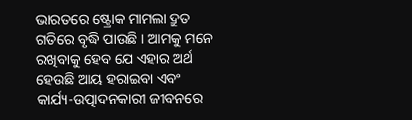ଭାରତରେ ଷ୍ଟ୍ରୋକ ମାମଲା ଦ୍ରୁତ ଗତିରେ ବୃଦ୍ଧି ପାଉଛି । ଆମକୁ ମନେ ରଖିବାକୁ ହେବ ଯେ ଏହାର ଅର୍ଥ ହେଉଛି ଆୟ ହରାଇବା ଏବଂ କାର୍ଯ୍ୟ-ଉତ୍ପାଦନକାରୀ ଜୀବନରେ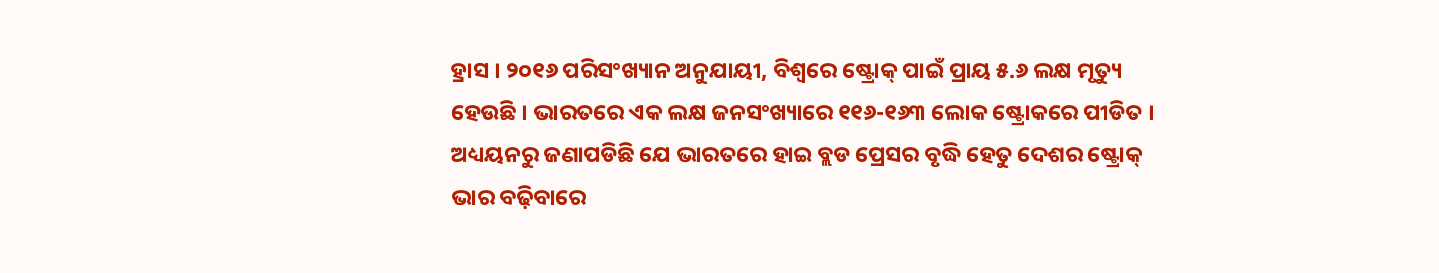ହ୍ରାସ । ୨୦୧୬ ପରିସଂଖ୍ୟାନ ଅନୁଯାୟୀ, ବିଶ୍ୱରେ ଷ୍ଟ୍ରୋକ୍ ପାଇଁ ପ୍ରାୟ ୫.୬ ଲକ୍ଷ ମୃତ୍ୟୁ ହେଉଛି । ଭାରତରେ ଏକ ଲକ୍ଷ ଜନସଂଖ୍ୟାରେ ୧୧୬-୧୬୩ ଲୋକ ଷ୍ଟ୍ରୋକରେ ପୀଡିତ । ଅଧ୍ୟୟନରୁ ଜଣାପଡିଛି ଯେ ଭାରତରେ ହାଇ ବ୍ଲଡ ପ୍ରେସର ବୃଦ୍ଧି ହେତୁ ଦେଶର ଷ୍ଟ୍ରୋକ୍ ଭାର ବଢ଼ିବାରେ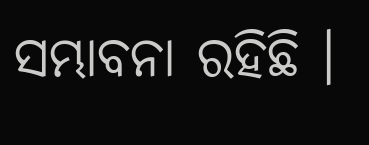ସମ୍ଭାବନା ରହିଛି ।